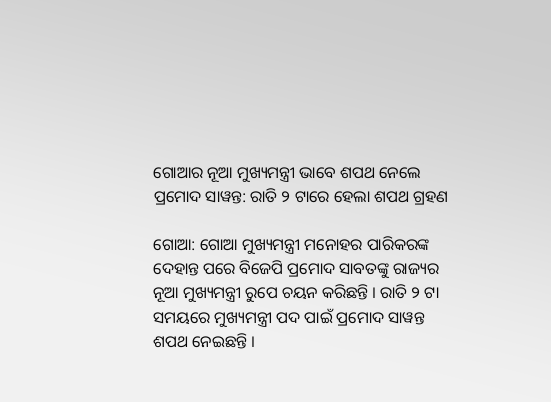ଗୋଆର ନୂଆ ମୁଖ୍ୟମନ୍ତ୍ରୀ ଭାବେ ଶପଥ ନେଲେ ପ୍ରମୋଦ ସାୱନ୍ତ: ରାତି ୨ ଟାରେ ହେଲା ଶପଥ ଗ୍ରହଣ

ଗୋଆ: ଗୋଆ ମୁଖ୍ୟମନ୍ତ୍ରୀ ମନୋହର ପାରିକରଙ୍କ ଦେହାନ୍ତ ପରେ ବିଜେପି ପ୍ରମୋଦ ସାବତଙ୍କୁ ରାଜ୍ୟର ନୂଆ ମୁଖ୍ୟମନ୍ତ୍ରୀ ରୁପେ ଚୟନ କରିଛନ୍ତି । ରାତି ୨ ଟା ସମୟରେ ମୁଖ୍ୟମନ୍ତ୍ରୀ ପଦ ପାଇଁ ପ୍ରମୋଦ ସାୱନ୍ତ ଶପଥ ନେଇଛନ୍ତି ।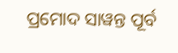ପ୍ରମୋଦ ସାୱନ୍ତ ପୂର୍ବ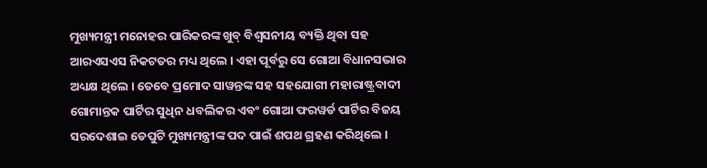ମୁଖ୍ୟମନ୍ତ୍ରୀ ମନୋହର ପାରିକରଙ୍କ ଖୁବ୍ ବିଶ୍ୱସନୀୟ ବ୍ୟକ୍ତି ଥିବା ସହ ଆରଏସଏସ ନିକଟତର ମଧ୍ୟ ଥିଲେ । ଏହା ପୂର୍ବରୁ ସେ ଗୋଆ ବିଧାନସଭାର ଅଧ୍ୟକ୍ଷ ଥିଲେ । ତେବେ ପ୍ରମୋଦ ସାୱନ୍ତଙ୍କ ସହ ସହଯୋଗୀ ମହାରାଷ୍ଟ୍ରବାଦୀ ଗୋମାନ୍ତକ ପାର୍ଟିର ସୁଧିନ ଧବଲିକର ଏବଂ ଗୋଆ ଫରୱର୍ଡ ପାର୍ଟିର ବିଜୟ ସରଦେଶାଇ ଡେପୁଟି ମୁଖ୍ୟମନ୍ତ୍ରୀଙ୍କ ପଦ ପାଇଁ ଶପଥ ଗ୍ରହଣ କରିଥିଲେ ।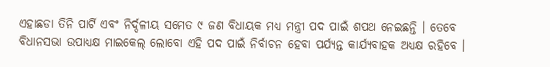ଏହାଛଡା ତିନି ପାର୍ଟି ଏବଂ ନିର୍ଦ୍ଦଳୀୟ ସମେତ ୯ ଜଣ ବିଧାୟକ ମଧ୍ୟ ମନ୍ତ୍ରୀ ପଦ ପାଇଁ ଶପଥ ନେଇଛନ୍ତି । ତେବେ ବିଧାନସଭା ଉପାଧ୍ୟକ୍ଷ ମାଇକେଲ୍ ଲୋବୋ ଏହି ପଦ ପାଇଁ ନିର୍ବାଚନ ହେବା ପର୍ଯ୍ୟନ୍ତ କାର୍ଯ୍ୟବାହକ ଅଧ୍ୟକ୍ଷ ରହିବେ ।